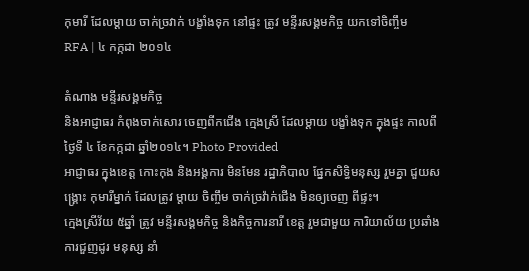កុមារី ដែលម្ដាយ ចាក់ច្រវាក់ បង្ខាំងទុក នៅផ្ទះ ត្រូវ មន្ទីរសង្គមកិច្ច យកទៅចិញ្ចឹម
RFA | ៤ កក្កដា ២០១៤

តំណាង មន្ទីរសង្គមកិច្ច
និងអាជ្ញាធរ កំពុងចាក់សោរ ចេញពីកជើង ក្មេងស្រី ដែលម្ដាយ បង្ខាំងទុក ក្នុងផ្ទះ កាលពីថ្ងៃទី ៤ ខែកក្កដា ឆ្នាំ២០១៤។ Photo Provided
អាជ្ញាធរ ក្នុងខេត្ត កោះកុង និងអង្គការ មិនមែន រដ្ឋាភិបាល ផ្នែកសិទ្ធិមនុស្ស រួមគ្នា ជួយសង្រ្គោះ កុមារីម្នាក់ ដែលត្រូវ ម្តាយ ចិញ្ចឹម ចាក់ច្រវ៉ាក់ជើង មិនឲ្យចេញ ពីផ្ទះ។
ក្មេងស្រីវ័យ ៥ឆ្នាំ ត្រូវ មន្ទីរសង្គមកិច្ច និងកិច្ចការនារី ខេត្ត រួមជាមួយ ការិយាល័យ ប្រឆាំង ការជួញដូរ មនុស្ស នាំ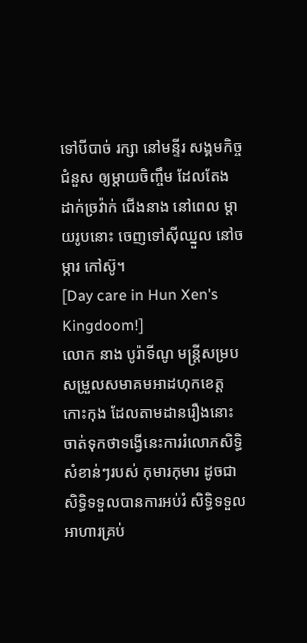ទៅបីបាច់ រក្សា នៅមន្ទីរ សង្គមកិច្ច ជំនួស ឲ្យម្តាយចិញ្ចឹម ដែលតែង ដាក់ច្រវ៉ាក់ ជើងនាង នៅពេល ម្តាយរូបនោះ ចេញទៅស៊ីឈ្នួល នៅចម្ការ កៅស៊ូ។
[Day care in Hun Xen's Kingdoom!]
លោក នាង បូរ៉ាទីណូ មន្ត្រីសម្របសម្រួលសមាគមអាដហុកខេត្តកោះកុង ដែលតាមដានរឿងនោះចាត់ទុកថាទង្វើនេះការរំលោភសិទ្ធិសំខាន់ៗរបស់ កុមារកុមារ ដូចជា សិទ្ធិទទួលបានការអប់រំ សិទ្ធិទទួលអាហារគ្រប់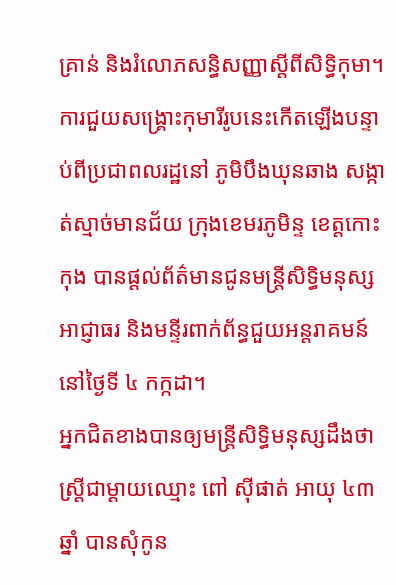គ្រាន់ និងរំលោភសន្ធិសញ្ញាស្ដីពីសិទ្ធិកុមា។
ការជួយសង្រ្គោះកុមារីរូបនេះកើតឡើងបន្ទាប់ពីប្រជាពលរដ្ឋនៅ ភូមិបឹងឃុនឆាង សង្កាត់ស្មាច់មានជ័យ ក្រុងខេមរភូមិន្ទ ខេត្តកោះកុង បានផ្ដល់ព័ត៌មានជូនមន្ត្រីសិទ្ធិមនុស្ស អាជ្ញាធរ និងមន្ទីរពាក់ព័ន្ធជួយអន្តរាគមន៍នៅថ្ងៃទី ៤ កក្កដា។
អ្នកជិតខាងបានឲ្យមន្ត្រីសិទ្ធិមនុស្សដឹងថា ស្ត្រីជាម្ដាយឈ្មោះ ពៅ ស៊ីផាត់ អាយុ ៤៣ឆ្នាំ បានសុំកូន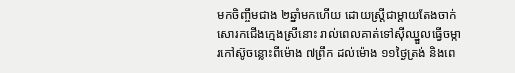មកចិញ្ចឹមជាង ២ឆ្នាំមកហើយ ដោយស្ត្រីជាម្ដាយតែងចាក់សោរកជើងក្មេងស្រីនោះ រាល់ពេលគាត់ទៅស៊ីឈ្នួលធ្វើចម្ការកៅស៊ូចន្លោះពីម៉ោង ៧ព្រឹក ដល់ម៉ោង ១១ថ្ងៃត្រង់ និងពេ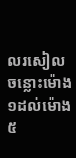លរសៀល ចន្លោះម៉ោង ១ដល់ម៉ោង ៥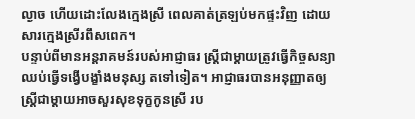ល្ងាច ហើយដោះលែងក្មេងស្រី ពេលគាត់ត្រឡប់មកផ្ទះវិញ ដោយសារក្មេងស្រីរពឹសពេក។
បន្ទាប់ពីមានអន្តរាគមន៍របស់អាជ្ញាធរ ស្រ្តីជាម្ដាយត្រូវធ្វើកិច្ចសន្យាឈប់ធ្វើទង្វើបង្ខាំងមនុស្ស តទៅទៀត។ អាជ្ញាធរបានអនុញ្ញាតឲ្យស្រ្តីជាម្តាយអាចសួរសុខទុក្ខកូនស្រី រប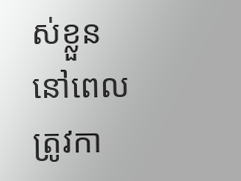ស់ខ្លួននៅពេលត្រូវកា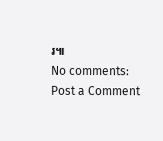រ៕
No comments:
Post a Comment